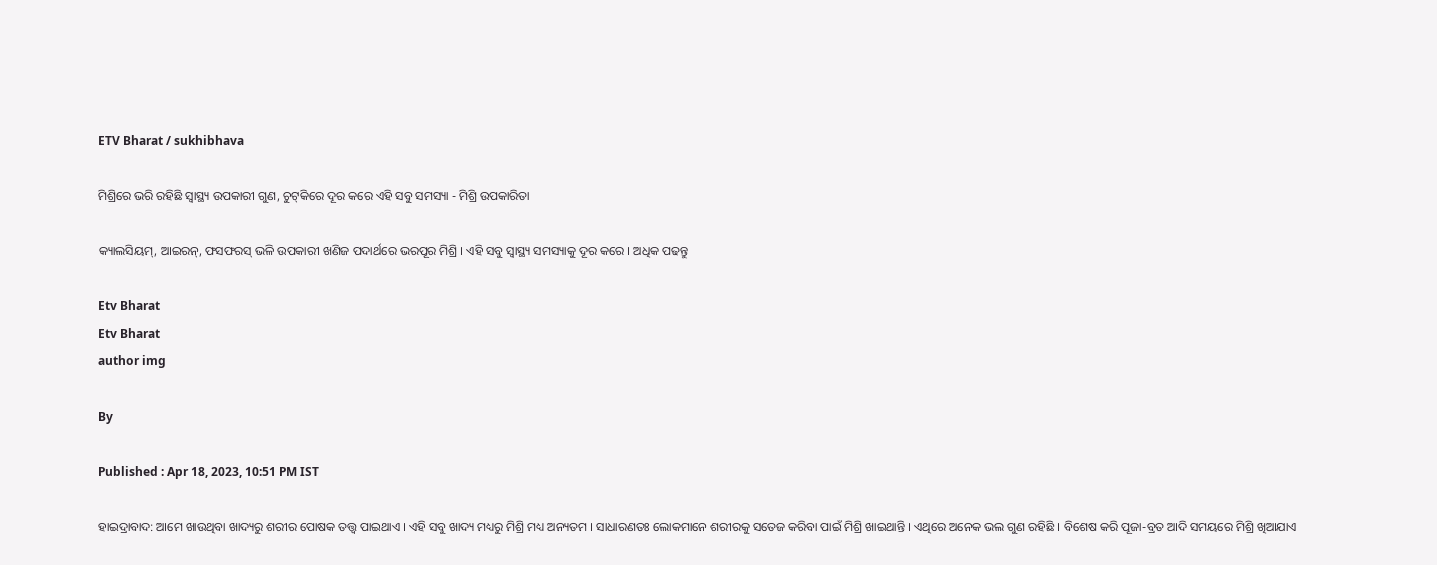ETV Bharat / sukhibhava

ମିଶ୍ରିରେ ଭରି ରହିଛି ସ୍ବାସ୍ଥ୍ୟ ଉପକାରୀ ଗୁଣ, ଚୁଟ୍‌କିରେ ଦୂର କରେ ଏହି ସବୁ ସମସ୍ୟା - ମିଶ୍ରି ଉପକାରିତା

କ୍ୟାଲସିୟମ୍, ଆଇରନ୍, ଫସଫରସ୍ ଭଳି ଉପକାରୀ ଖଣିଜ ପଦାର୍ଥରେ ଭରପୂର ମିଶ୍ରି । ଏହି ସବୁ ସ୍ବାସ୍ଥ୍ୟ ସମସ୍ୟାକୁ ଦୂର କରେ । ଅଧିକ ପଢନ୍ତୁ

Etv Bharat
Etv Bharat
author img

By

Published : Apr 18, 2023, 10:51 PM IST

ହାଇଦ୍ରାବାଦ: ଆମେ ଖାଉଥିବା ଖାଦ୍ୟରୁ ଶରୀର ପୋଷକ ତତ୍ତ୍ୱ ପାଇଥାଏ । ଏହି ସବୁ ଖାଦ୍ୟ ମଧ୍ୟରୁ ମିଶ୍ରି ମଧ୍ୟ ଅନ୍ୟତମ । ସାଧାରଣତଃ ଲୋକମାନେ ଶରୀରକୁ ସତେଜ କରିବା ପାଇଁ ମିଶ୍ରି ଖାଇଥାନ୍ତି । ଏଥିରେ ଅନେକ ଭଲ ଗୁଣ ରହିଛି । ବିଶେଷ କରି ପୂଜା-ବ୍ରତ ଆଦି ସମୟରେ ମିଶ୍ରି ଖିଆଯାଏ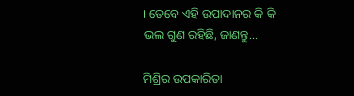। ତେବେ ଏହି ଉପାଦାନର କି କି ଭଲ ଗୁଣ ରହିଛି, ଜାଣନ୍ତୁ...

ମିଶ୍ରିର ଉପକାରିତା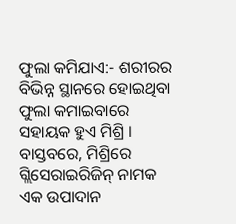ଫୁଲା କମିଯାଏ:- ଶରୀରର ବିଭିନ୍ନ ସ୍ଥାନରେ ହୋଇଥିବା ଫୁଲା କମାଇବାରେ ସହାୟକ ହୁଏ ମିଶ୍ରି । ବାସ୍ତବରେ, ମିଶ୍ରିରେ ଗ୍ଲିସେରାଇରିଜିନ୍ ନାମକ ଏକ ଉପାଦାନ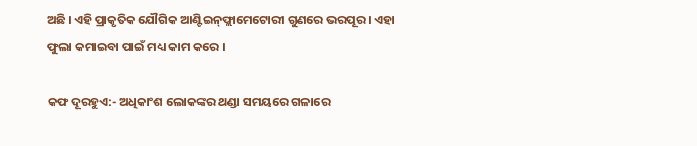ଅଛି । ଏହି ପ୍ରାକୃତିକ ଯୌଗିକ ଆଣ୍ଟିଇନ୍‌ଫ୍ଲାମେଟୋରୀ ଗୁଣରେ ଭରପୂର । ଏହା ଫୁଲା କମାଇବା ପାଇଁ ମଧ୍ୟ କାମ କରେ ।

କଫ ଦୂରହୁଏ:- ଅଧିକାଂଶ ଲୋକଙ୍କର ଥଣ୍ଡା ସମୟରେ ଗଳାରେ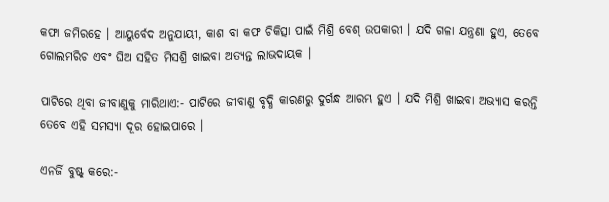କଫା ଜମିରହେ । ଆୟୁର୍ବେଦ ଅନୁଯାୟୀ, କାଶ ବା କଫ ଚିକିତ୍ସା ପାଇଁ ମିଶ୍ରି ବେଶ୍ ଉପକାରୀ । ଯଦି ଗଳା ଯନ୍ତ୍ରଣା ହୁଏ, ତେବେ ଗୋଲମରିଚ ଏବଂ ଘିଅ ସହିତ ମିସଶ୍ରି ଖାଇବା ଅତ୍ୟନ୍ତ ଲାଭଦାୟକ ।

ପାଟିରେ ଥିବା ଜୀବାଣୁକୁ ମାରିଥାଏ:- ପାଟିରେ ଜୀବାଣୁ ବୃଦ୍ଧି କାରଣରୁ ଦୁର୍ଗନ୍ଧ ଆରମ୍ଭ ହୁଏ । ଯଦି ମିଶ୍ରି ଖାଇବା ଅଭ୍ୟାସ କରନ୍ତି ତେବେ ଏହି ସମସ୍ୟା ଦୂର ହୋଇପାରେ ।

ଏନର୍ଜି ବୁଷ୍ଟ୍ କରେ:-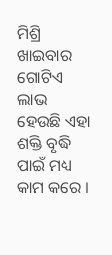ମିଶ୍ରି ଖାଇବାର ଗୋଟିଏ ଲାଭ ହେଉଛି ଏହା ଶକ୍ତି ବୃଦ୍ଧି ପାଇଁ ମଧ୍ୟ କାମ କରେ ।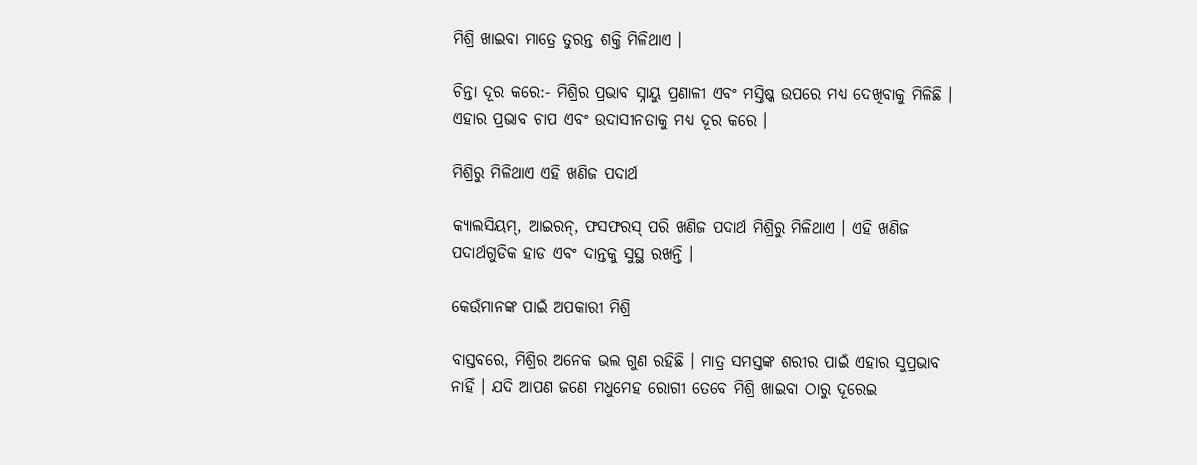ମିଶ୍ରି ଖାଇବା ମାତ୍ରେ ତୁରନ୍ତ ଶକ୍ତି ମିଳିଥାଏ ।

ଚିନ୍ତା ଦୂର କରେ:- ମିଶ୍ରିର ପ୍ରଭାବ ସ୍ନାୟୁ ପ୍ରଣାଳୀ ଏବଂ ମସ୍ତିଷ୍କ ଉପରେ ମଧ୍ୟ ଦେଖିବାକୁ ମିଳିଛି । ଏହାର ପ୍ରଭାବ ଚାପ ଏବଂ ଉଦାସୀନତାକୁ ମଧ୍ୟ ଦୂର କରେ ।

ମିଶ୍ରିରୁ ମିଳିଥାଏ ଏହି ଖଣିଜ ପଦାର୍ଥ

କ୍ୟାଲସିୟମ୍, ଆଇରନ୍, ଫସଫରସ୍ ପରି ଖଣିଜ ପଦାର୍ଥ ମିଶ୍ରିରୁ ମିଳିଥାଏ । ଏହି ଖଣିଜ ପଦାର୍ଥଗୁଡିକ ହାଡ ଏବଂ ଦାନ୍ତକୁ ସୁସ୍ଥ ରଖନ୍ତି ।

କେଉଁମାନଙ୍କ ପାଇଁ ଅପକାରୀ ମିଶ୍ରି

ବାସ୍ତବରେ, ମିଶ୍ରିର ଅନେକ ଭଲ ଗୁଣ ରହିଛି । ମାତ୍ର ସମସ୍ତଙ୍କ ଶରୀର ପାଇଁ ଏହାର ସୁପ୍ରଭାବ ନାହିଁ । ଯଦି ଆପଣ ଜଣେ ମଧୁମେହ ରୋଗୀ ତେବେ ମିଶ୍ରି ଖାଇବା ଠାରୁ ଦୂରେଇ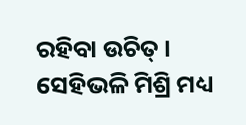ରହିବା ଉଚିତ୍ । ସେହିଭଳି ମିଶ୍ରି ମଧ୍ୟ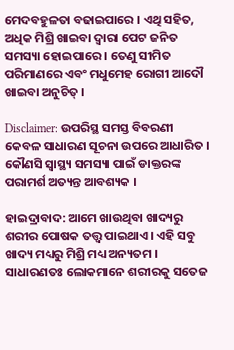ମେଦବହୁଳତା ବଢାଇପାରେ । ଏଥି ସହିତ, ଅଧିକ ମିଶ୍ରି ଖାଇବା ଦ୍ୱାରା ପେଟ ଜନିତ ସମସ୍ୟା ହୋଇପାରେ । ତେଣୁ ସୀମିତ ପରିମାଣରେ ଏବଂ ମଧୁମେହ ରୋଗୀ ଆଦୌ ଖାଇବା ଅନୁଚିତ୍ ।

Disclaimer: ଉପରିସ୍ଥ ସମସ୍ତ ବିବରଣୀ କେବଳ ସାଧାରଣ ସୂଚନା ଉପରେ ଆଧାରିତ । କୌଣସି ସ୍ବାସ୍ଥ୍ୟ ସମସ୍ୟା ପାଇଁ ଡାକ୍ତରଙ୍କ ପରାମର୍ଶ ଅତ୍ୟନ୍ତ ଆବଶ୍ୟକ ।

ହାଇଦ୍ରାବାଦ: ଆମେ ଖାଉଥିବା ଖାଦ୍ୟରୁ ଶରୀର ପୋଷକ ତତ୍ତ୍ୱ ପାଇଥାଏ । ଏହି ସବୁ ଖାଦ୍ୟ ମଧ୍ୟରୁ ମିଶ୍ରି ମଧ୍ୟ ଅନ୍ୟତମ । ସାଧାରଣତଃ ଲୋକମାନେ ଶରୀରକୁ ସତେଜ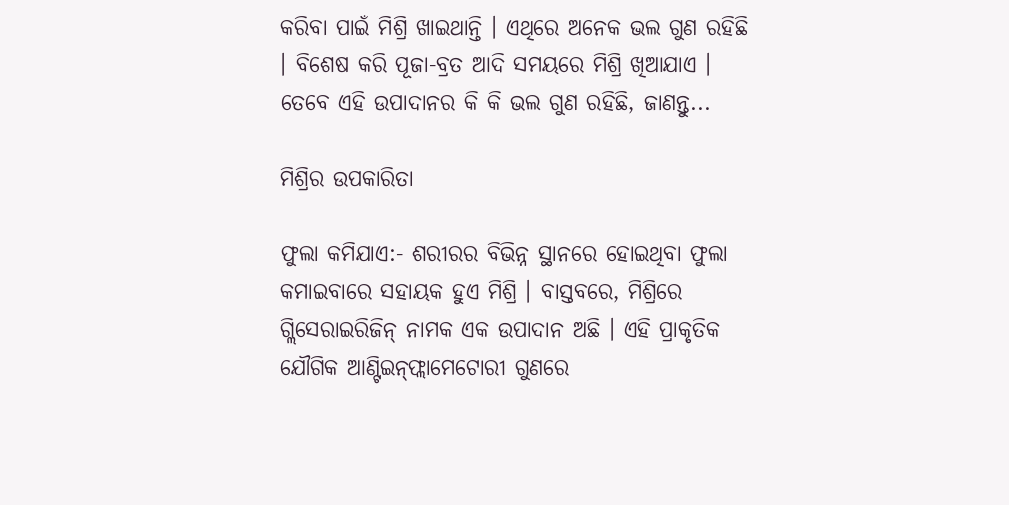କରିବା ପାଇଁ ମିଶ୍ରି ଖାଇଥାନ୍ତି । ଏଥିରେ ଅନେକ ଭଲ ଗୁଣ ରହିଛି । ବିଶେଷ କରି ପୂଜା-ବ୍ରତ ଆଦି ସମୟରେ ମିଶ୍ରି ଖିଆଯାଏ । ତେବେ ଏହି ଉପାଦାନର କି କି ଭଲ ଗୁଣ ରହିଛି, ଜାଣନ୍ତୁ...

ମିଶ୍ରିର ଉପକାରିତା

ଫୁଲା କମିଯାଏ:- ଶରୀରର ବିଭିନ୍ନ ସ୍ଥାନରେ ହୋଇଥିବା ଫୁଲା କମାଇବାରେ ସହାୟକ ହୁଏ ମିଶ୍ରି । ବାସ୍ତବରେ, ମିଶ୍ରିରେ ଗ୍ଲିସେରାଇରିଜିନ୍ ନାମକ ଏକ ଉପାଦାନ ଅଛି । ଏହି ପ୍ରାକୃତିକ ଯୌଗିକ ଆଣ୍ଟିଇନ୍‌ଫ୍ଲାମେଟୋରୀ ଗୁଣରେ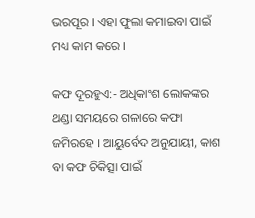ଭରପୂର । ଏହା ଫୁଲା କମାଇବା ପାଇଁ ମଧ୍ୟ କାମ କରେ ।

କଫ ଦୂରହୁଏ:- ଅଧିକାଂଶ ଲୋକଙ୍କର ଥଣ୍ଡା ସମୟରେ ଗଳାରେ କଫା ଜମିରହେ । ଆୟୁର୍ବେଦ ଅନୁଯାୟୀ, କାଶ ବା କଫ ଚିକିତ୍ସା ପାଇଁ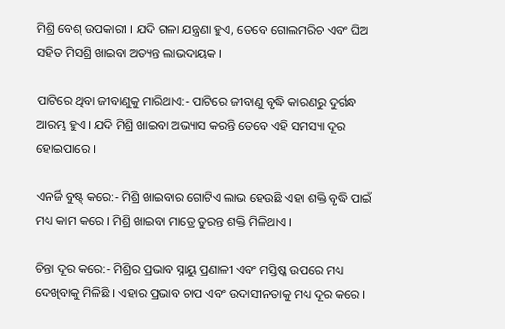ମିଶ୍ରି ବେଶ୍ ଉପକାରୀ । ଯଦି ଗଳା ଯନ୍ତ୍ରଣା ହୁଏ, ତେବେ ଗୋଲମରିଚ ଏବଂ ଘିଅ ସହିତ ମିସଶ୍ରି ଖାଇବା ଅତ୍ୟନ୍ତ ଲାଭଦାୟକ ।

ପାଟିରେ ଥିବା ଜୀବାଣୁକୁ ମାରିଥାଏ:- ପାଟିରେ ଜୀବାଣୁ ବୃଦ୍ଧି କାରଣରୁ ଦୁର୍ଗନ୍ଧ ଆରମ୍ଭ ହୁଏ । ଯଦି ମିଶ୍ରି ଖାଇବା ଅଭ୍ୟାସ କରନ୍ତି ତେବେ ଏହି ସମସ୍ୟା ଦୂର ହୋଇପାରେ ।

ଏନର୍ଜି ବୁଷ୍ଟ୍ କରେ:- ମିଶ୍ରି ଖାଇବାର ଗୋଟିଏ ଲାଭ ହେଉଛି ଏହା ଶକ୍ତି ବୃଦ୍ଧି ପାଇଁ ମଧ୍ୟ କାମ କରେ । ମିଶ୍ରି ଖାଇବା ମାତ୍ରେ ତୁରନ୍ତ ଶକ୍ତି ମିଳିଥାଏ ।

ଚିନ୍ତା ଦୂର କରେ:- ମିଶ୍ରିର ପ୍ରଭାବ ସ୍ନାୟୁ ପ୍ରଣାଳୀ ଏବଂ ମସ୍ତିଷ୍କ ଉପରେ ମଧ୍ୟ ଦେଖିବାକୁ ମିଳିଛି । ଏହାର ପ୍ରଭାବ ଚାପ ଏବଂ ଉଦାସୀନତାକୁ ମଧ୍ୟ ଦୂର କରେ ।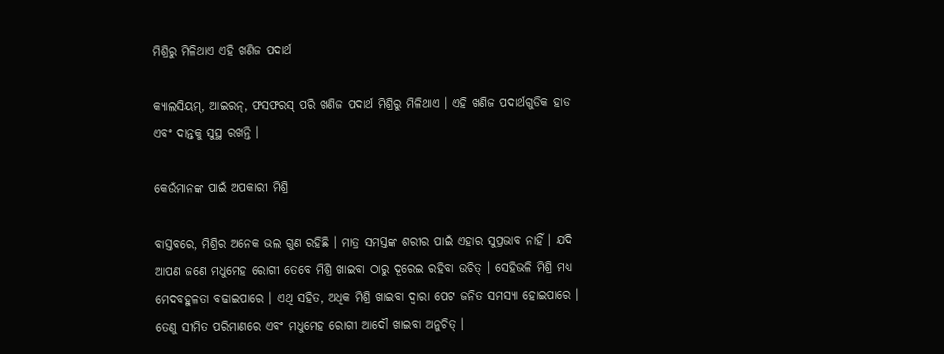ମିଶ୍ରିରୁ ମିଳିଥାଏ ଏହି ଖଣିଜ ପଦାର୍ଥ

କ୍ୟାଲସିୟମ୍, ଆଇରନ୍, ଫସଫରସ୍ ପରି ଖଣିଜ ପଦାର୍ଥ ମିଶ୍ରିରୁ ମିଳିଥାଏ । ଏହି ଖଣିଜ ପଦାର୍ଥଗୁଡିକ ହାଡ ଏବଂ ଦାନ୍ତକୁ ସୁସ୍ଥ ରଖନ୍ତି ।

କେଉଁମାନଙ୍କ ପାଇଁ ଅପକାରୀ ମିଶ୍ରି

ବାସ୍ତବରେ, ମିଶ୍ରିର ଅନେକ ଭଲ ଗୁଣ ରହିଛି । ମାତ୍ର ସମସ୍ତଙ୍କ ଶରୀର ପାଇଁ ଏହାର ସୁପ୍ରଭାବ ନାହିଁ । ଯଦି ଆପଣ ଜଣେ ମଧୁମେହ ରୋଗୀ ତେବେ ମିଶ୍ରି ଖାଇବା ଠାରୁ ଦୂରେଇ ରହିବା ଉଚିତ୍ । ସେହିଭଳି ମିଶ୍ରି ମଧ୍ୟ ମେଦବହୁଳତା ବଢାଇପାରେ । ଏଥି ସହିତ, ଅଧିକ ମିଶ୍ରି ଖାଇବା ଦ୍ୱାରା ପେଟ ଜନିତ ସମସ୍ୟା ହୋଇପାରେ । ତେଣୁ ସୀମିତ ପରିମାଣରେ ଏବଂ ମଧୁମେହ ରୋଗୀ ଆଦୌ ଖାଇବା ଅନୁଚିତ୍ ।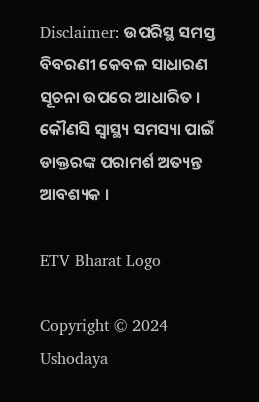Disclaimer: ଉପରିସ୍ଥ ସମସ୍ତ ବିବରଣୀ କେବଳ ସାଧାରଣ ସୂଚନା ଉପରେ ଆଧାରିତ । କୌଣସି ସ୍ବାସ୍ଥ୍ୟ ସମସ୍ୟା ପାଇଁ ଡାକ୍ତରଙ୍କ ପରାମର୍ଶ ଅତ୍ୟନ୍ତ ଆବଶ୍ୟକ ।

ETV Bharat Logo

Copyright © 2024 Ushodaya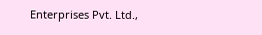Enterprises Pvt. Ltd.,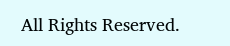All Rights Reserved.